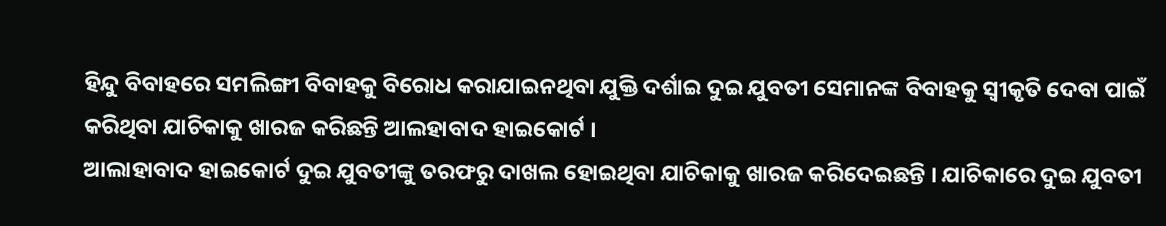ହିନ୍ଦୁ ବିବାହରେ ସମଲିଙ୍ଗୀ ବିବାହକୁ ବିରୋଧ କରାଯାଇନଥିବା ଯୁକ୍ତି ଦର୍ଶାଇ ଦୁଇ ଯୁବତୀ ସେମାନଙ୍କ ବିବାହକୁ ସ୍ୱୀକୃତି ଦେବା ପାଇଁ କରିଥିବା ଯାଚିକାକୁ ଖାରଜ କରିଛନ୍ତି ଆଲହାବାଦ ହାଇକୋର୍ଟ ।
ଆଲାହାବାଦ ହାଇକୋର୍ଟ ଦୁଇ ଯୁବତୀଙ୍କୁ ତରଫରୁ ଦାଖଲ ହୋଇଥିବା ଯାଚିକାକୁ ଖାରଜ କରିଦେଇଛନ୍ତି । ଯାଚିକାରେ ଦୁଇ ଯୁବତୀ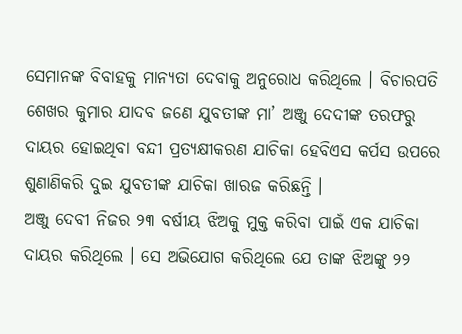ସେମାନଙ୍କ ବିବାହକୁ ମାନ୍ୟତା ଦେବାକୁ ଅନୁରୋଧ କରିଥିଲେ । ବିଚାରପତି ଶେଖର କୁମାର ଯାଦବ ଜଣେ ଯୁବତୀଙ୍କ ମା’ ଅଞ୍ଜୁ ଦେଦୀଙ୍କ ତରଫରୁ ଦାୟର ହୋଇଥିବା ବନ୍ଦୀ ପ୍ରତ୍ୟକ୍ଷୀକରଣ ଯାଚିକା ହେବିଏସ କର୍ପସ ଉପରେ ଶୁଣାଣିକରି ଦୁଇ ଯୁବତୀଙ୍କ ଯାଚିକା ଖାରଜ କରିଛନ୍ତି ।
ଅଞ୍ଜୁ ଦେବୀ ନିଜର ୨୩ ବର୍ଷୀୟ ଝିଅକୁ ମୁକ୍ତ କରିବା ପାଇଁ ଏକ ଯାଚିକା ଦାୟର କରିଥିଲେ । ସେ ଅଭିଯୋଗ କରିଥିଲେ ଯେ ତାଙ୍କ ଝିଅଙ୍କୁ ୨୨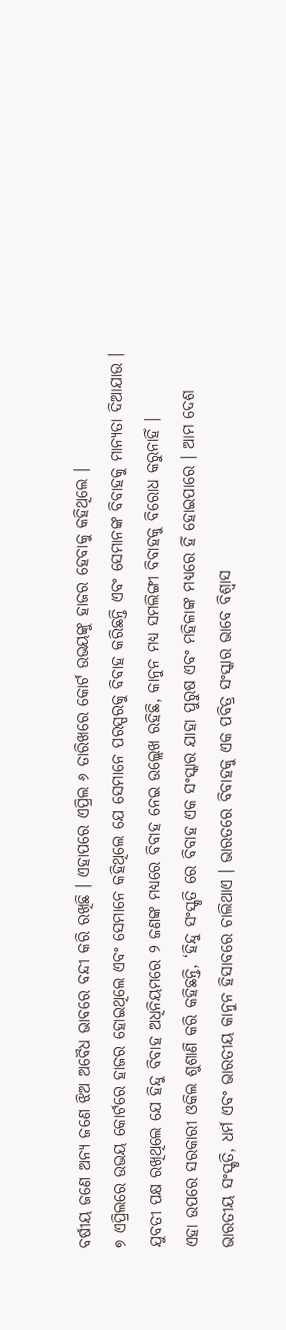ବର୍ଷୀୟ ଜଣେ ଅନ୍ୟ ଜଣେ ଝିଅ ଅବୈଧ ଭାବରେ ବନ୍ଦୀ କରି ରଖିଛି । ଏହାପରେ ଏପ୍ରିଲ ୬ ତାରିଖରେ କୋର୍ଟ ଉଭୟଙ୍କୁ ହାଜର ହେବାକୁ କହିଥିଲେ ।
୭ ଏପ୍ରିଲରେ ଉଭୟ କୋର୍ଟରେ ହାଜର ହୋଇଥିଲେ ଏବଂ ସେମାନେ କହିଥିଲେ ଯେ ସେମାନେ ପରସ୍ପରକୁ ବିବାହ କରିଛନ୍ତି ଏବଂ ସେମାନଙ୍କ ବିବାହକୁ ମାନ୍ୟତା ଦିଆଯାଉ । ଯୁବତୀ ପକ୍ଷ ରଖିଥିଲେ ଯେ ହିନ୍ଦୁ ବିବାହ ଅଧିନିୟମରେ ୨ ଜଣଙ୍କ ମଧ୍ୟରେ ବିବାହ ନେଇ ଉଲ୍ଲେଖ ରହିଛି, କାନୁନ ମଧ୍ୟ ସମଲିଙ୍ଗୀ ବିବାହକୁ ବିରୋଧ କରୁନାହିଁ ।
ଏହା ଉପରେ ସରକାରୀ ଓକିଲ ଶୁଶାଣି କରି କହିଛନ୍ତି, ‘ହିନ୍ଦୁ ସଂସ୍କୃତି ରେ ବିବାହ ଏକ ସଂସ୍କାର ଯାହା ପୁରୁଷ ଏବଂ ମହିଳାଙ୍କ ମଧ୍ୟରେ ହିଁ ହୋଇପାରେ । ଆମ ଦେଶ ଭାରତୀୟ ସଂସ୍କୃତି, ଧର୍ମ ଏବଂ ଭାରତୀୟ କାନୁନ ହିସାବରେ ଚାଲିଥାଏ । ଭାରତରେ ବିବାହକୁ ଏକ ପବିତ୍ର ସଂସ୍କାର ଭାବେ ବିଶ୍ୱାସ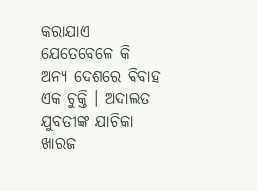କରାଯାଏ ଯେତେବେଳେ କି ଅନ୍ୟ ଦେଶରେ ବିବାହ ଏକ ଚୁକ୍ତି । ଅଦାଲତ ଯୁବତୀଙ୍କ ଯାଚିକା ଖାରଜ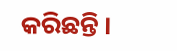କରିଛନ୍ତି ।